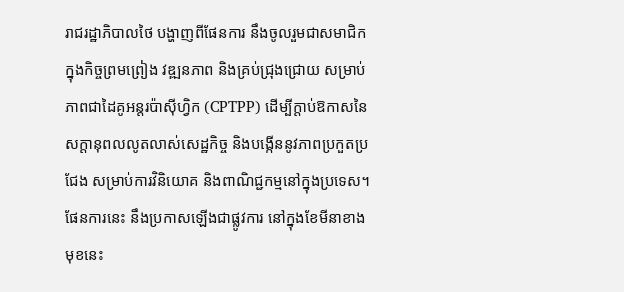រាជរដ្ឋាភិបាលថៃ បង្ហាញពីផែនការ នឹងចូលរួមជាសមាជិកក្នុងកិច្ចព្រមព្រៀង វឌ្ឍនភាព និងគ្រប់ជ្រុងជ្រោយ សម្រាប់ភាពជាដៃគូអន្តរប៉ាស៊ីហ្វិក (CPTPP) ដើម្បីក្ដាប់ឱកាសនៃសក្ដានុពលលូតលាស់សេដ្ឋកិច្ច និងបង្កើននូវភាពប្រកួតប្រជែង សម្រាប់ការវិនិយោគ និងពាណិជ្ជកម្មនៅក្នុងប្រទេស។ ផែនការនេះ នឹងប្រកាសឡើងជាផ្លូវការ នៅក្នុងខែមីនាខាងមុខនេះ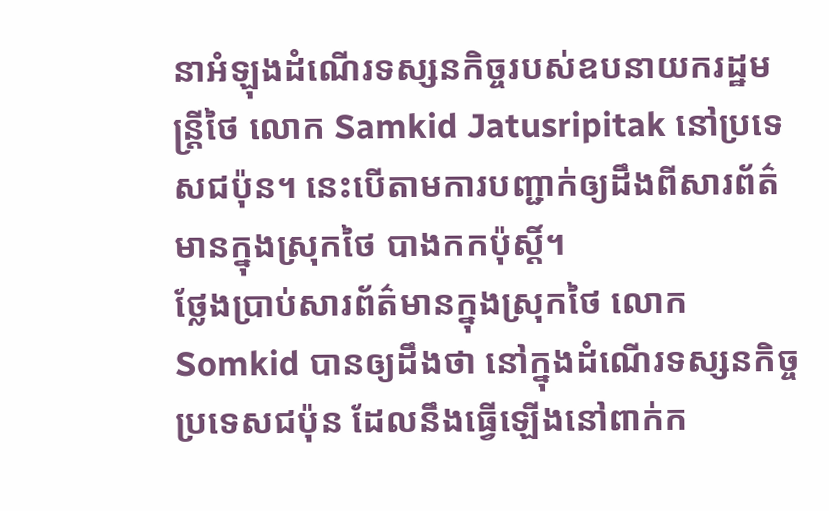នាអំឡុងដំណើរទស្សនកិច្ចរបស់ឧបនាយករដ្ឋមន្ត្រីថៃ លោក Samkid Jatusripitak នៅប្រទេសជប៉ុន។ នេះបើតាមការបញ្ជាក់ឲ្យដឹងពីសារព័ត៌មានក្នុងស្រុកថៃ បាងកកប៉ុស្ដិ៍។
ថ្លែងប្រាប់សារព័ត៌មានក្នុងស្រុកថៃ លោក Somkid បានឲ្យដឹងថា នៅក្នុងដំណើរទស្សនកិច្ចប្រទេសជប៉ុន ដែលនឹងធ្វើឡើងនៅពាក់ក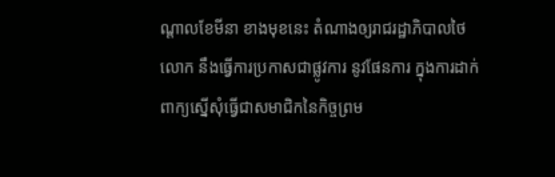ណ្ដាលខែមីនា ខាងមុខនេះ តំណាងឲ្យរាជរដ្ឋាភិបាលថៃ លោក នឹងធ្វើការប្រកាសជាផ្លូវការ នូវផែនការ ក្នុងការដាក់ពាក្យស្នើសុំធ្វើជាសមាជិកនៃកិច្ចព្រម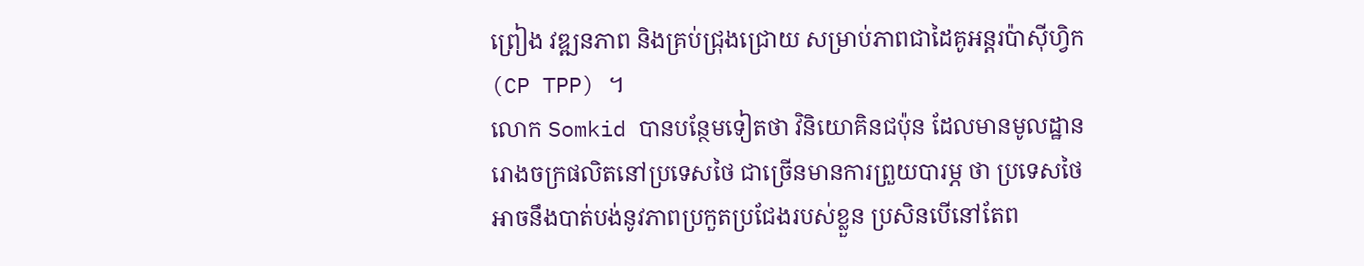ព្រៀង វឌ្ឍនភាព និងគ្រប់ជ្រុងជ្រោយ សម្រាប់ភាពជាដៃគូអន្តរប៉ាស៊ីហ្វិក (CP TPP) ។
លោក Somkid បានបន្ថែមទៀតថា វិនិយោគិនជប៉ុន ដែលមានមូលដ្ឋានរោងចក្រផលិតនៅប្រទេសថៃ ជាច្រើនមានការព្រួយបារម្ភ ថា ប្រទេសថៃ អាចនឹងបាត់បង់នូវភាពប្រកួតប្រជែងរបស់ខ្លួន ប្រសិនបើនៅតែព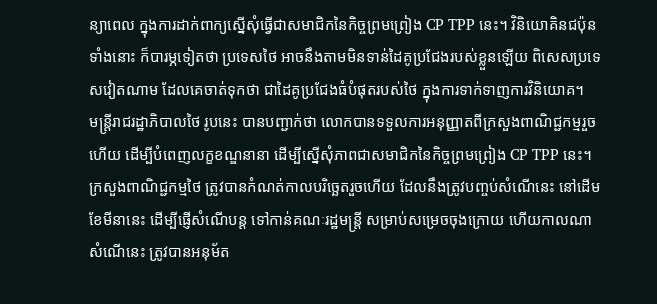ន្យាពេល ក្នុងការដាក់ពាក្យស្នើសុំធ្វើជាសមាជិកនៃកិច្ចព្រមព្រៀង CP TPP នេះ។ វិនិយោគិនជប៉ុនទាំងនោះ ក៏បារម្ភទៀតថា ប្រទេសថៃ អាចនឹងតាមមិនទាន់ដៃគូប្រជែងរបស់ខ្លួនឡើយ ពិសេសប្រទេសវៀតណាម ដែលគេចាត់ទុកថា ជាដៃគូប្រជែងធំបំផុតរបស់ថៃ ក្នុងការទាក់ទាញការវិនិយោគ។
មន្ត្រីរាជរដ្ឋាភិបាលថៃ រូបនេះ បានបញ្ជាក់ថា លោកបានទទួលការអនុញ្ញាតពីក្រសួងពាណិជ្ជកម្មរួចហើយ ដើម្បីបំពេញលក្ខខណ្ឌនានា ដើម្បីស្នើសុំភាពជាសមាជិកនៃកិច្ចព្រមព្រៀង CP TPP នេះ។
ក្រសួងពាណិជ្ជកម្មថៃ ត្រូវបានកំណត់កាលបរិច្ឆេតរួចហើយ ដែលនឹងត្រូវបញ្ចប់សំណើនេះ នៅដើមខែមីនានេះ ដើម្បីផ្ញើសំណើបន្ដ ទៅកាន់គណៈរដ្ឋមន្ត្រី សម្រាប់សម្រេចចុងក្រោយ ហើយកាលណាសំណើនេះ ត្រូវបានអនុម័ត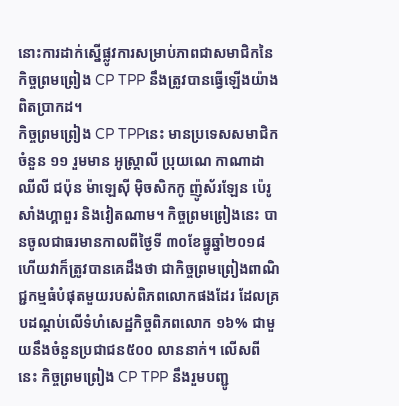នោះការដាក់ស្នើផ្លូវការសម្រាប់ភាពជាសមាជិកនៃកិច្ចព្រមព្រៀង CP TPP នឹងត្រូវបានធ្វើឡើងយ៉ាងពិតប្រាកដ។
កិច្ចព្រមព្រៀង CP TPPនេះ មានប្រទេសសមាជិកចំនួន ១១ រួមមាន អូស្ត្រាលី ប្រុយណេ កាណាដា ឈីលី ជប៉ុន ម៉ាឡេស៊ី ម៉ិចសិកកូ ញ៉ូស័រឡែន ប៉េរូ សាំងហ្គាពួរ និងវៀតណាម។ កិច្ចព្រមព្រៀងនេះ បានចូលជាធរមានកាលពីថ្ងៃទី ៣០ខែធ្នូឆ្នាំ២០១៨ ហើយវាក៏ត្រូវបានគេដឹងថា ជាកិច្ចព្រមព្រៀងពាណិជ្ជកម្មធំបំផុតមួយរបស់ពិភពលោកផងដែរ ដែលគ្របដណ្ដប់លើទំហំសេដ្ឋកិច្ចពិភពលោក ១៦% ជាមួយនឹងចំនួនប្រជាជន៥០០ លាននាក់។ លើសពីនេះ កិច្ចព្រមព្រៀង CP TPP នឹងរួមបញ្ជូ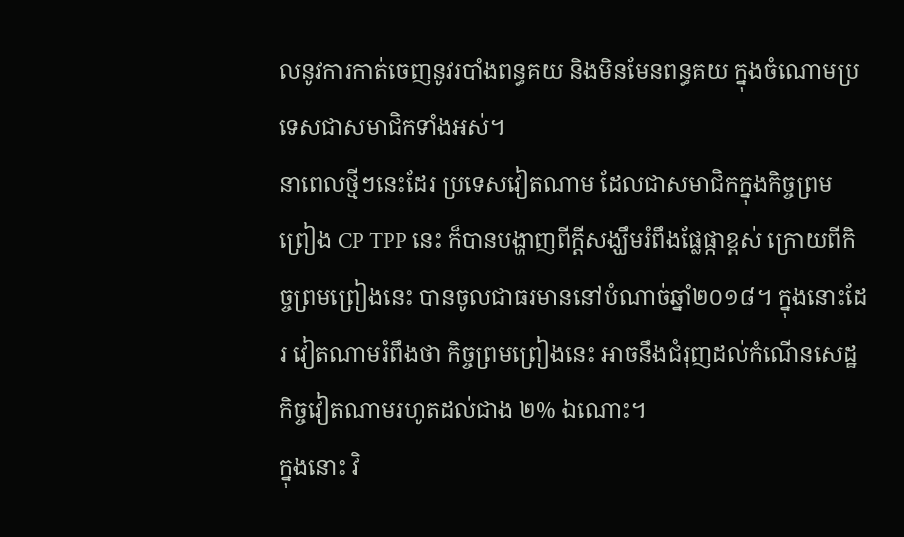លនូវការកាត់ចេញនូវរបាំងពន្ធគយ និងមិនមែនពន្ធគយ ក្នុងចំណោមប្រទេសជាសមាជិកទាំងអស់។
នាពេលថ្មីៗនេះដែរ ប្រទេសវៀតណាម ដែលជាសមាជិកក្នុងកិច្ចព្រមព្រៀង CP TPP នេះ ក៏បានបង្ហាញពីក្ដីសង្ឃឹមរំពឹងផ្លែផ្កាខ្ពស់ ក្រោយពីកិច្ចព្រមព្រៀងនេះ បានចូលជាធរមាននៅបំណាច់ឆ្នាំ២០១៨។ ក្នុងនោះដែរ វៀតណាមរំពឹងថា កិច្ចព្រមព្រៀងនេះ អាចនឹងជំរុញដល់កំណើនសេដ្ឋកិច្ចវៀតណាមរហូតដល់ជាង ២% ឯណោះ។
ក្នុងនោះ វិ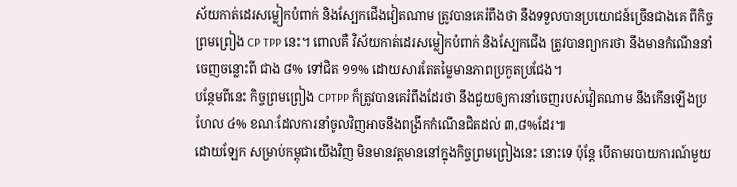ស័យកាត់ដេរសម្លៀកបំពាក់ និងស្បែកជើងវៀតណាម ត្រូវបានគេរំពឹងថា នឹងទទួលបានប្រយោជន៍ច្រើនជាងគេ ពីកិច្ចព្រមព្រៀង CP TPP នេះ។ ពោលគឺ វិស័យកាត់ដេរសម្លៀកបំពាក់ និងស្បែកជើង ត្រូវបានព្យាករថា នឹងមានកំណើននាំចេញចន្លោះពី ជាង ៨% ទៅជិត ១១% ដោយសារតែតម្លៃមានភាពប្រកួតប្រជែង។
បន្ថែមពីនេះ កិច្ចព្រមព្រៀង CPTPP ក៏ត្រូវបានគេរំពឹងដែរថា នឹងជួយឲ្យការនាំចេញរបស់វៀតណាម នឹងកើនឡើងប្រហែល ៤% ខណៈដែលការនាំចូលវិញអាចនឹងពង្រីកកំណើនជិតដល់ ៣,៨%ដែរ៕
ដោយឡែក សម្រាប់កម្ពុជាយើងវិញ មិនមានវត្តមាននៅក្នុងកិច្ចព្រមព្រៀងនេះ នោះទេ ប៉ុន្ដែ បើតាមរបាយការណ៍មួយ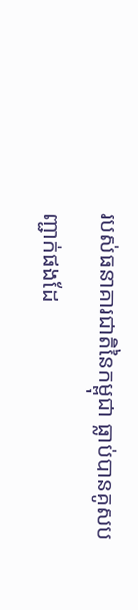របស់ធនាគារជាតិនៃកម្ពុជា ធ្លាប់បានគូសបញ្ជាក់ផងដែ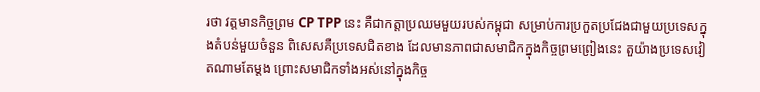រថា វត្តមានកិច្ចព្រម CP TPP នេះ គឺជាកត្តាប្រឈមមួយរបស់កម្ពុជា សម្រាប់ការប្រកួតប្រជែងជាមួយប្រទេសក្នុងតំបន់មួយចំនួន ពិសេសគឺប្រទេសជិតខាង ដែលមានភាពជាសមាជិកក្នុងកិច្ចព្រមព្រៀងនេះ តួយ៉ាងប្រទេសវៀតណាមតែម្ដង ព្រោះសមាជិកទាំងអស់នៅក្នុងកិច្ច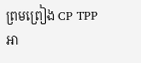ព្រមព្រៀង CP TPP អា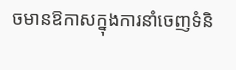ចមានឱកាសក្នុងការនាំចេញទំនិ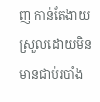ញ កាន់តែងាយស្រួលដោយមិនមានជាប់របាំង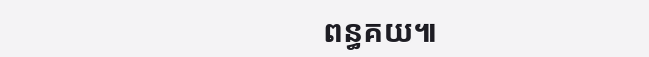ពន្ធគយ៕